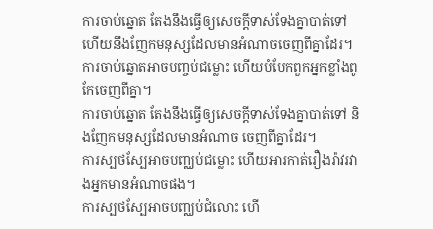ការចាប់ឆ្នោត តែងនឹងធ្វើឲ្យសេចក្ដីទាស់ទែងគ្នាបាត់ទៅ ហើយនឹងញែកមនុស្សដែលមានអំណាចចេញពីគ្នាដែរ។
ការចាប់ឆ្នោតអាចបញ្ចប់ជម្លោះ ហើយបំបែកពួកអ្នកខ្លាំងពូកែចេញពីគ្នា។
ការចាប់ឆ្នោត តែងនឹងធ្វើឲ្យសេចក្ដីទាស់ទែងគ្នាបាត់ទៅ និងញែកមនុស្សដែលមានអំណាច ចេញពីគ្នាដែរ។
ការស្បថស្បែអាចបញ្ឈប់ជម្លោះ ហើយអារកាត់រឿងរ៉ាវរវាងអ្នកមានអំណាចផង។
ការស្បថស្បែអាចបញ្ឈប់ជំលោះ ហើ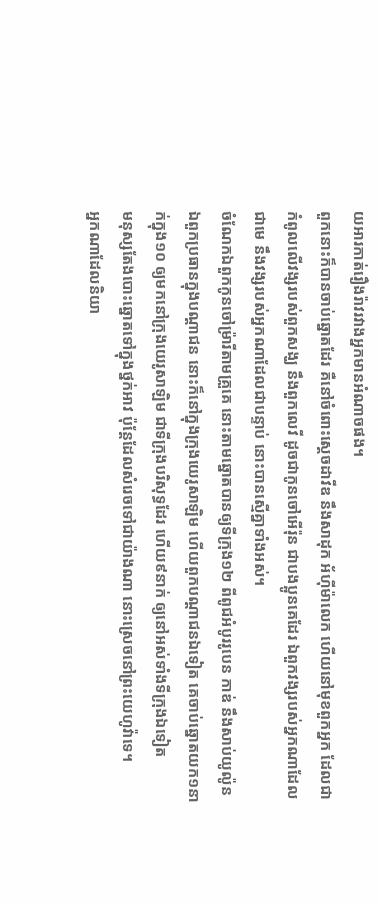យអារកាត់រឿងរ៉ាវរវាងអ្នកមានអំណាចផង។
ពួកនោះក៏បានចាប់ឆ្នោតដែរ គឺនៅចំពោះស្តេចដាវីឌ នឹងសាដុក អ័ហ៊ីម៉ាលេក ហើយនៅមុខពួកអ្នក ដែលជាកំពូលលើវង្សរបស់ពួកសង្ឃ នឹងពួកលេវី ដូចជាកូនចៅអើរ៉ុន ជាបងប្អូនគេដែរ ឯពួកវង្សរបស់អ្នកណាដែលជាមេ នឹងវង្សរបស់អ្នកណាដែលជាបន្ទាប់ នោះបានស្មើគ្នាទាំងអស់។
ចំណែកឯពួកកូនចៅម្រ៉ារីតាមគ្រួគេ នោះតាមឆ្នោតបានឲ្យទីក្រុង១២ ពីពូជអំបូររូបេន កាឌ់ នឹងសាប់យូល៉ូន
ឯពួកប្រធានក្នុងបណ្តាជន នោះក៏នៅក្នុងក្រុងយេរូសាឡិម ហើយពួកបណ្តាជនឯទៀត គេចាប់ឆ្នោតយក១នាក់ក្នុង១០ ឲ្យមកនៅក្រុងយេរូសាឡិម ជាទីក្រុងបរិសុទ្ធដែរ ហើយ៩នាក់ ឲ្យនៅអស់ទាំងទីក្រុងឯទៀត
មនុស្សតែងបោះឆ្នោតទៅក្នុងថ្នក់អាវ ប៉ុន្តែដែលសំរេចទៅជាយ៉ាងណា នោះស្រេចនៅព្រះយេហូវ៉ាទេ។
អ្នកណាដែលនិយា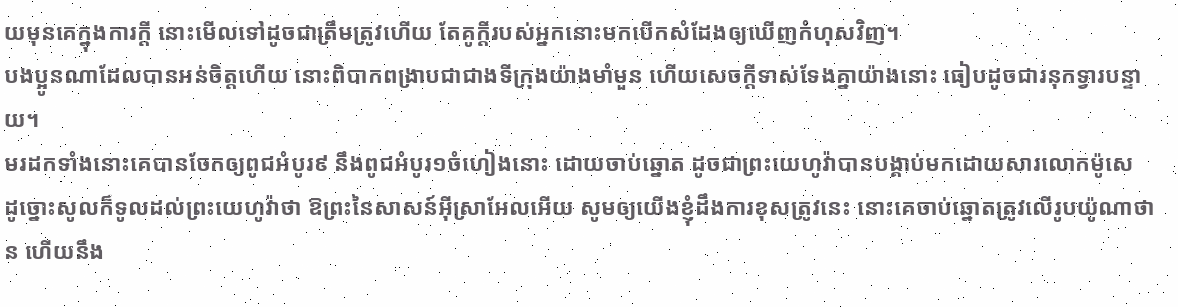យមុនគេក្នុងការក្តី នោះមើលទៅដូចជាត្រឹមត្រូវហើយ តែគូក្តីរបស់អ្នកនោះមកបើកសំដែងឲ្យឃើញកំហុសវិញ។
បងប្អូនណាដែលបានអន់ចិត្តហើយ នោះពិបាកពង្រាបជាជាងទីក្រុងយ៉ាងមាំមួន ហើយសេចក្ដីទាស់ទែងគ្នាយ៉ាងនោះ ធៀបដូចជារនុកទ្វារបន្ទាយ។
មរដកទាំងនោះគេបានចែកឲ្យពូជអំបូរ៩ នឹងពូជអំបូរ១ចំហៀងនោះ ដោយចាប់ឆ្នោត ដូចជាព្រះយេហូវ៉ាបានបង្គាប់មកដោយសារលោកម៉ូសេ
ដូច្នោះសូលក៏ទូលដល់ព្រះយេហូវ៉ាថា ឱព្រះនៃសាសន៍អ៊ីស្រាអែលអើយ សូមឲ្យយើងខ្ញុំដឹងការខុសត្រូវនេះ នោះគេចាប់ឆ្នោតត្រូវលើរូបយ៉ូណាថាន ហើយនឹង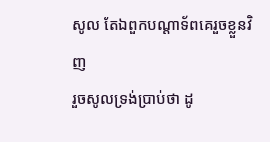សូល តែឯពួកបណ្តាទ័ពគេរួចខ្លួនវិញ
រួចសូលទ្រង់ប្រាប់ថា ដូ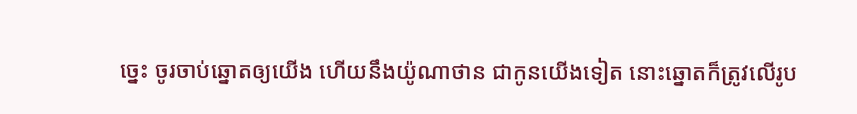ច្នេះ ចូរចាប់ឆ្នោតឲ្យយើង ហើយនឹងយ៉ូណាថាន ជាកូនយើងទៀត នោះឆ្នោតក៏ត្រូវលើរូប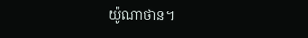យ៉ូណាថាន។